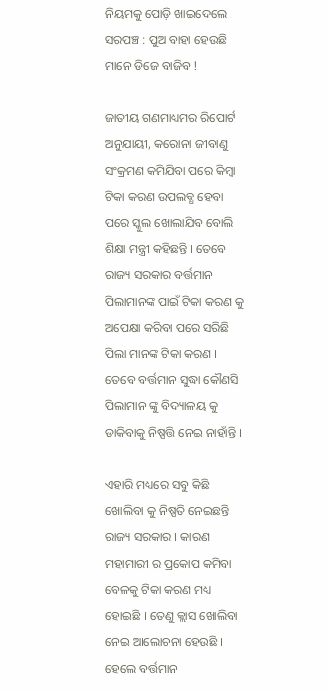ନିୟମକୁ ପୋଡ଼ି ଖାଇଦେଲେ ସରପଞ୍ଚ : ପୁଅ ବାହା ହେଉଛି ମାନେ ଡିଜେ ବାଜିବ !

ଜାତୀୟ ଗଣମାଧ୍ୟମର ରିପୋର୍ଟ ଅନୁଯାୟୀ, କରୋନା ଜୀବାଣୁ ସଂକ୍ରମଣ କମିଯିବା ପରେ କିମ୍ବା ଟିକା କରଣ ଉପଲବ୍ଧ ହେବା ପରେ ସ୍କୁଲ ଖୋଲାଯିବ ବୋଲି ଶିକ୍ଷା ମନ୍ତ୍ରୀ କହିଛନ୍ତି । ତେବେ ରାଜ୍ୟ ସରକାର ବର୍ତ୍ତମାନ ପିଲାମାନଙ୍କ ପାଇଁ ଟିକା କରଣ କୁ ଅପେକ୍ଷା କରିବା ପରେ ସରିଛି ପିଲା ମାନଙ୍କ ଟିକା କରଣ । ତେବେ ବର୍ତ୍ତମାନ ସୁଦ୍ଧା କୌଣସି ପିଲାମାନ ଙ୍କୁ ବିଦ୍ୟାଳୟ କୁ ଡାକିବାକୁ ନିଷ୍ପତ୍ତି ନେଇ ନାହାଁନ୍ତି ।

ଏହାରି ମଧ୍ୟରେ ସବୁ କିଛି ଖୋଲିବା କୁ ନିଷ୍ପତି ନେଇଛନ୍ତି ରାଜ୍ୟ ସରକାର । କାରଣ ମହାମାରୀ ର ପ୍ରକୋପ କମିବା ବେଳକୁ ଟିକା କରଣ ମଧ୍ୟ ହୋଇଛି । ତେଣୁ କ୍ଲାସ ଖୋଲିବା ନେଇ ଆଲୋଚନା ହେଉଛି । ହେଲେ ବର୍ତ୍ତମାନ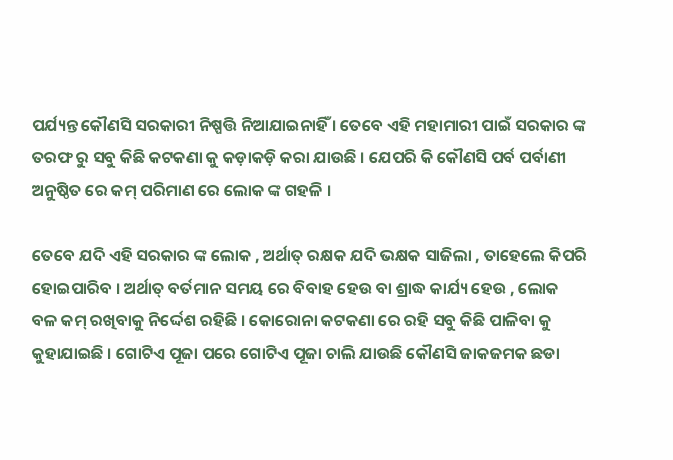ପର୍ଯ୍ୟନ୍ତ କୌଣସି ସରକାରୀ ନିଷ୍ପତ୍ତି ନିଆଯାଇନାହିଁ । ତେବେ ଏହି ମହାମାରୀ ପାଇଁ ସରକାର ଙ୍କ ତରଫ ରୁ ସବୁ କିଛି କଟକଣା କୁ କଡ଼ାକଡ଼ି କରା ଯାଉଛି । ଯେପରି କି କୌଣସି ପର୍ବ ପର୍ବାଣୀ ଅନୁଷ୍ଠିତ ରେ କମ୍ ପରିମାଣ ରେ ଲୋକ ଙ୍କ ଗହଳି ।

ତେବେ ଯଦି ଏହି ସରକାର ଙ୍କ ଲୋକ , ଅର୍ଥାତ୍ ରକ୍ଷକ ଯଦି ଭକ୍ଷକ ସାଜିଲା , ତାହେଲେ କିପରି ହୋଇପାରିବ । ଅର୍ଥାତ୍ ବର୍ତମାନ ସମୟ ରେ ବିବାହ ହେଉ ବା ଶ୍ରାଦ୍ଧ କାର୍ଯ୍ୟ ହେଉ , ଲୋକ ବଳ କମ୍ ରଖିବାକୁ ନିର୍ଦ୍ଦେଶ ରହିଛି । କୋରୋନା କଟକଣା ରେ ରହି ସବୁ କିଛି ପାଳିବା କୁ କୁହାଯାଇଛି । ଗୋଟିଏ ପୂଜା ପରେ ଗୋଟିଏ ପୂଜା ଚାଲି ଯାଉଛି କୌଣସି ଜାକଜମକ ଛଡା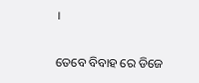।

ତେବେ ବିବାହ ରେ ଡିଜେ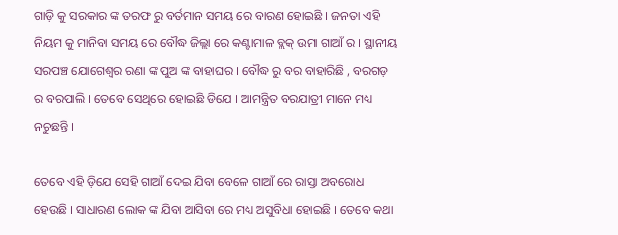ଗାଡ଼ି କୁ ସରକାର ଙ୍କ ତରଫ ରୁ ବର୍ତମାନ ସମୟ ରେ ବାରଣ ହୋଇଛି । ଜନତା ଏହି ନିୟମ କୁ ମାନିବା ସମୟ ରେ ବୌଦ୍ଧ ଜିଲ୍ଲା ରେ କଣ୍ଟାମାଳ ବ୍ଲକ୍ ଉମା ଗାଆଁ ର । ସ୍ଥାନୀୟ ସରପଞ୍ଚ ଯୋଗେଶ୍ୱର ରଣା ଙ୍କ ପୁଅ ଙ୍କ ବାହାଘର । ବୌଦ୍ଧ ରୁ ବର ବାହାରିଛି , ବରଗଡ଼ ର ବରପାଲି । ତେବେ ସେଥିରେ ହୋଇଛି ଡିଯେ । ଆମନ୍ତ୍ରିତ ବରଯାତ୍ରୀ ମାନେ ମଧ୍ୟ ନଚୁଛନ୍ତି ।

ତେବେ ଏହି ଡ଼ିଯେ ସେହି ଗାଆଁ ଦେଇ ଯିବା ବେଳେ ଗାଆଁ ରେ ରାସ୍ତା ଅବରୋଧ ହେଉଛି । ସାଧାରଣ ଲୋକ ଙ୍କ ଯିବା ଆସିବା ରେ ମଧ୍ୟ ଅସୁବିଧା ହୋଇଛି । ତେବେ କଥା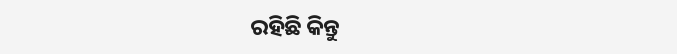ରହିଛି କିନ୍ତୁ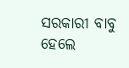ସରକାରୀ ବାବୁ ହେଲେ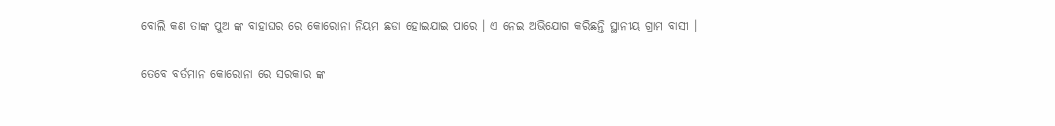ବୋଲି କଣ ତାଙ୍କ ପୁଅ ଙ୍କ ବାହାଘର ରେ କୋରୋନା ନିୟମ ଛଡା ହୋଇଯାଇ ପାରେ । ଏ ନେଇ ଅଭିଯୋଗ କରିଛନ୍ତି ସ୍ଥାନୀୟ ଗ୍ରାମ ବାସୀ ।

ତେବେ ବର୍ତମାନ କୋରୋନା ରେ ସରକାର ଙ୍କ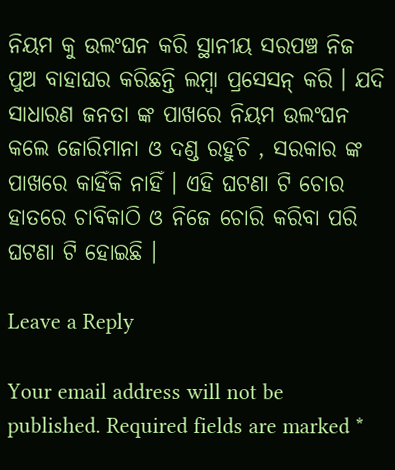ନିୟମ କୁ ଉଲଂଘନ କରି ସ୍ଥାନୀୟ ସରପଞ୍ଚ ନିଜ ପୁଅ ବାହାଘର କରିଛନ୍ତି ଲମ୍ବା ପ୍ରସେସନ୍ କରି । ଯଦି ସାଧାରଣ ଜନତା ଙ୍କ ପାଖରେ ନିୟମ ଉଲଂଘନ କଲେ ଜୋରିମାନା ଓ ଦଣ୍ଡ ରହୁଚି , ସରକାର ଙ୍କ ପାଖରେ କାହିଁକି ନାହିଁ । ଏହି ଘଟଣା ଟି ଚୋର ହାତରେ ଚାବିକାଠି ଓ ନିଜେ ଚୋରି କରିବା ପରି ଘଟଣା ଟି ହୋଇଛି ।

Leave a Reply

Your email address will not be published. Required fields are marked *